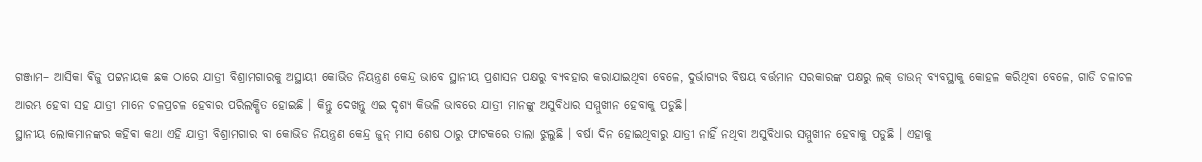ଗଞ୍ଜାମ– ଆସିକା ଵିଜୁ ପଟ୍ଟନାୟକ ଛକ ଠାରେ ଯାତ୍ରୀ ବିଶ୍ରାମଗାରକୁ ଅସ୍ଥାୟୀ କୋଭିଡ ନିୟନ୍ତ୍ରଣ କେନ୍ଦ୍ର ଭାବେ ସ୍ଥାନୀୟ ପ୍ରଶାସନ ପକ୍ଷରୁ ବ୍ୟବହାର କରାଯାଇଥିବା ବେଳେ, ଦୁର୍ଭାଗ୍ୟର ବିଷୟ ବର୍ତ୍ତମାନ ସରକାରଙ୍କ ପକ୍ଷରୁ ଲକ୍ ଡାଉନ୍ ବ୍ୟବସ୍ଥାକୁ କୋହଳ କରିଥିବା ବେଳେ, ଗାଡି ଚଳାଚଳ ଆରମ୍ଭ ହେବା ସହ ଯାତ୍ରୀ ମାନେ ଚଳପ୍ରଚଳ ହେବାର ପରିଲକ୍ଷିତ ହୋଇଛି । କିନ୍ତୁ ଦେଖନ୍ତୁ ଏଇ ଦୃଶ୍ୟ କିଭଳି ଭାବରେ ଯାତ୍ରୀ ମାନଙ୍କୁ ଅସୁବିଧାର ସମ୍ମୁଖୀନ ହେବାକୁ ପଡୁଛି।
ସ୍ଥାନୀୟ ଲୋକମାନଙ୍କର କହିଵା କଥା ଏହି ଯାତ୍ରୀ ବିଶ୍ରାମଗାର ବା କୋଭିଡ ନିୟନ୍ତ୍ରଣ କେନ୍ଦ୍ର ଜୁନ୍ ମାସ ଶେଷ ଠାରୁ ଫାଟକରେ ତାଲା ଝୁଲୁଛି । ବର୍ଷା ଦିନ ହୋଇଥିବାରୁ ଯାତ୍ରୀ ନାହିଁ ନଥିବା ଅସୁବିଧାର ସମ୍ମୁଖୀନ ହେବାକୁ ପଡୁଛି । ଏହାକୁ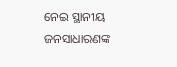ନେଇ ସ୍ଥାନୀୟ ଜନସାଧାରଣଙ୍କ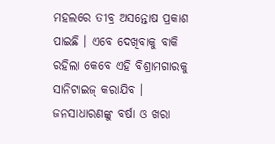ମହଲରେ ତୀବ୍ର ଅସନ୍ତୋଷ ପ୍ରକାଶ ପାଇଛି । ଏବେ ଦେଖିବାକୁ ବାକି ରହିଲା କେବେ ଏହି ବିଶ୍ରାମଗାରକୁ ସାନିଟାଇଜ୍ କରାଯିବ । ଜନସାଧାରଣଙ୍କୁ ବର୍ଷା ଓ ଖରା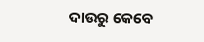ଦାଉରୁ କେବେ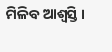ମିଳିବ ଆଶ୍ବସ୍ତି ।